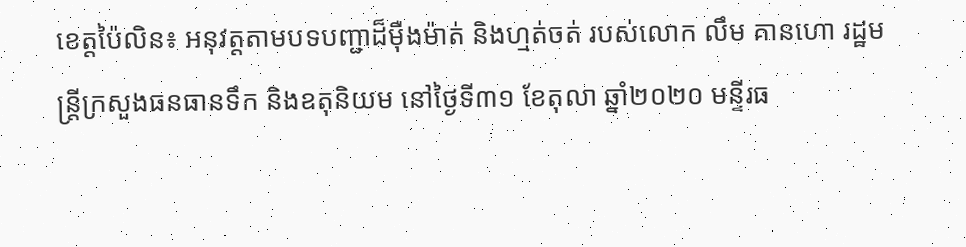ខេត្តប៉ៃលិន៖ អនុវត្តតាមបទបញ្ជាដ៏ម៉ឺងម៉ាត់ និងហ្មត់ចត់ របស់លោក លឹម គានហោ រដ្ឋមន្ត្រីក្រសួងធនធានទឹក និងឧតុនិយម នៅថ្ងៃទី៣១ ខែតុលា ឆ្នាំ២០២០ មន្ទីរធ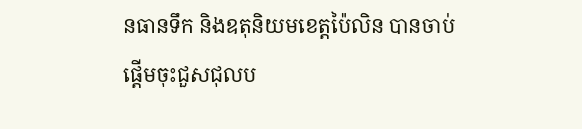នធានទឹក និងឧតុនិយមខេត្តប៉ៃលិន បានចាប់ផ្តើមចុះជួសជុលប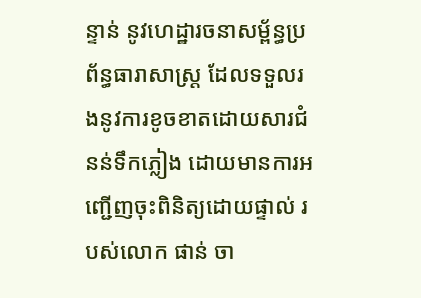ន្ទាន់ នូវហេដ្ឋារចនាសម្ព័ន្ធប្រព័ន្ធធារាសាស្ត្រ ដែលទទួលរងនូវការខូចខាតដោយសារជំនន់ទឹកភ្លៀង ដោយមានការអញ្ជើញចុះពិនិត្យដោយផ្ទាល់ របស់លោក ផាន់ ចា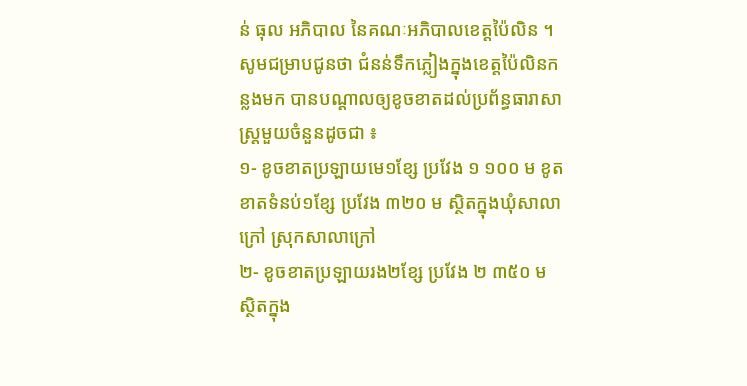ន់ ធុល អភិបាល នៃគណៈអភិបាលខេត្តប៉ៃលិន ។
សូមជម្រាបជូនថា ជំនន់ទឹកភ្លៀងក្នុងខេត្តប៉ៃលិនកន្លងមក បានបណ្តាលឲ្យខូចខាតដល់ប្រព័ន្ធធារាសាស្ត្រមួយចំនួនដូចជា ៖
១- ខូចខាតប្រឡាយមេ១ខ្សែ ប្រវែង ១ ១០០ ម ខូតខាតទំនប់១ខ្សែ ប្រវែង ៣២០ ម ស្ថិតក្នុងឃុំសាលាក្រៅ ស្រុកសាលាក្រៅ
២- ខូចខាតប្រឡាយរង២ខ្សែ ប្រវែង ២ ៣៥០ ម ស្ថិតក្នុង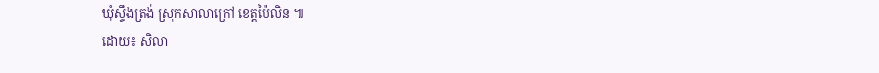ឃុំស្ទឹងត្រង់ ស្រុកសាលាក្រៅ ខេត្តប៉ៃលិន ៕
ដោយ៖ សិលា